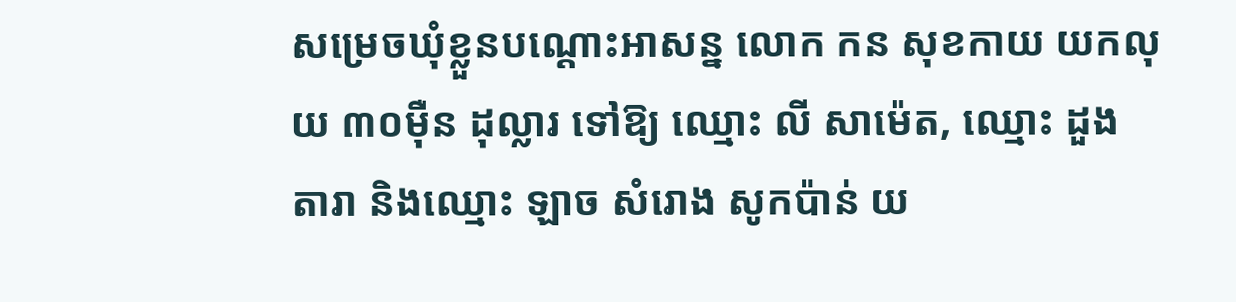សម្រេចឃុំខ្លួនបណ្តោះអាសន្ន លោក កន សុខកាយ យកលុយ ៣០ម៉ឺន ដុល្លារ ទៅឱ្យ ឈ្មោះ លី សាម៉េត, ឈ្មោះ ដួង តារា និងឈ្មោះ ឡាច សំរោង សូកប៉ាន់ យ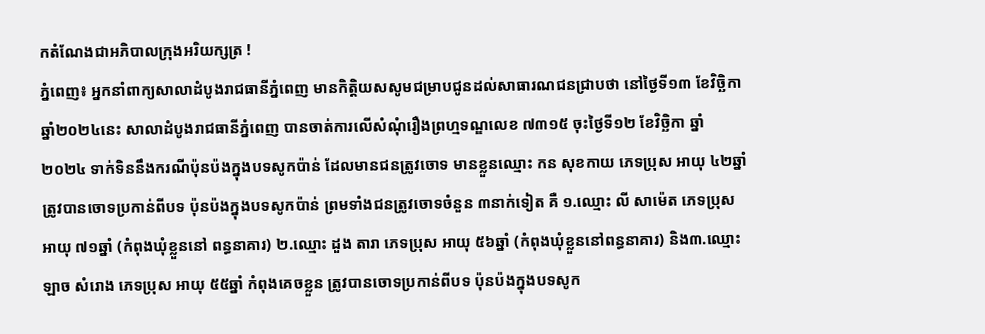កតំណែងជាអភិបាលក្រុងអរិយក្សត្រ !
ភ្នំពេញ៖ អ្នកនាំពាក្យសាលាដំបូងរាជធានីភ្នំពេញ មានកិត្តិយសសូមជម្រាបជូនដល់សាធារណជនជ្រាបថា នៅថ្ងៃទី១៣ ខែវិច្ឆិកា ឆ្នាំ២០២៤នេះ សាលាដំបូងរាជធានីភ្នំពេញ បានចាត់ការលើសំណុំរឿងព្រហ្មទណ្ឌលេខ ៧៣១៥ ចុះថ្ងៃទី១២ ខែវិច្ឆិកា ឆ្នាំ២០២៤ ទាក់ទិននឹងករណីប៉ុនប៉ងក្នុងបទសូកប៉ាន់ ដែលមានជនត្រូវចោទ មានខ្លួនឈ្មោះ កន សុខកាយ ភេទប្រុស អាយុ ៤២ឆ្នាំ ត្រូវបានចោទប្រកាន់ពីបទ ប៉ុនប៉ងក្នុងបទសូកប៉ាន់ ព្រមទាំងជនត្រូវចោទចំនួន ៣នាក់ទៀត គឺ ១.ឈ្មោះ លី សាម៉េត ភេទប្រុស អាយុ ៧១ឆ្នាំ (កំពុងឃុំខ្លួននៅ ពន្ធនាគារ) ២.ឈ្មោះ ដួង តារា ភេទប្រុស អាយុ ៥៦ឆ្នាំ (កំពុងឃុំខ្លួននៅពន្ធនាគារ) និង៣.ឈ្មោះ ឡាច សំរោង ភេទប្រុស អាយុ ៥៥ឆ្នាំ កំពុងគេចខ្លួន ត្រូវបានចោទប្រកាន់ពីបទ ប៉ុនប៉ងក្នុងបទសូក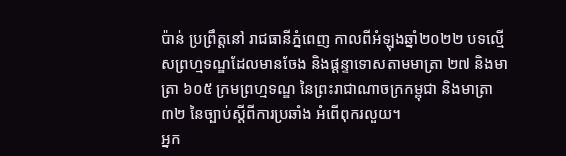ប៉ាន់ ប្រព្រឹត្តនៅ រាជធានីភ្នំពេញ កាលពីអំឡុងឆ្នាំ២០២២ បទល្មើសព្រហ្មទណ្ឌដែលមានចែង និងផ្តន្ទាទោសតាមមាត្រា ២៧ និងមាត្រា ៦០៥ ក្រមព្រហ្មទណ្ឌ នៃព្រះរាជាណាចក្រកម្ពុជា និងមាត្រា ៣២ នៃច្បាប់ស្តីពីការប្រឆាំង អំពើពុករលួយ។
អ្នក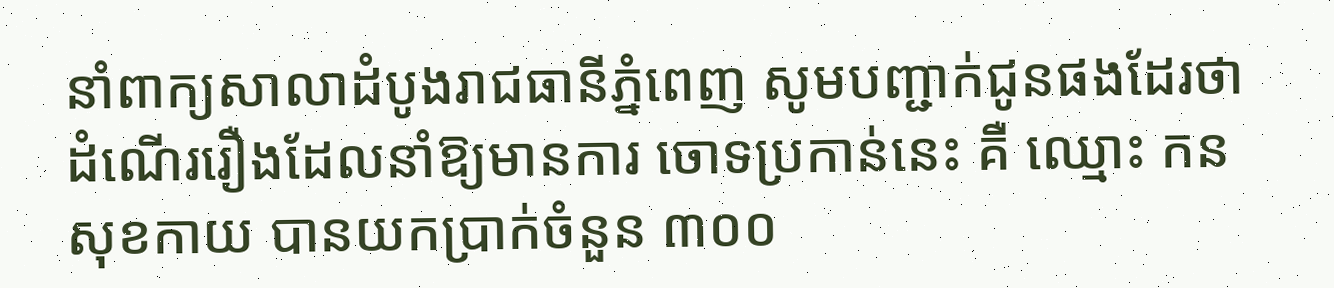នាំពាក្យសាលាដំបូងរាជធានីភ្នំពេញ សូមបញ្ជាក់ជូនផងដែរថា ដំណើររឿងដែលនាំឱ្យមានការ ចោទប្រកាន់នេះ គឺ ឈ្មោះ កន សុខកាយ បានយកប្រាក់ចំនួន ៣០០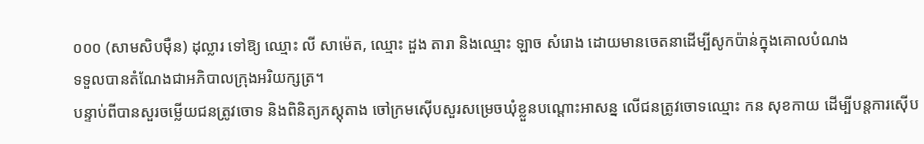០០០ (សាមសិបម៉ឺន) ដុល្លារ ទៅឱ្យ ឈ្មោះ លី សាម៉េត, ឈ្មោះ ដួង តារា និងឈ្មោះ ឡាច សំរោង ដោយមានចេតនាដើម្បីសូកប៉ាន់ក្នុងគោលបំណង
ទទួលបានតំណែងជាអភិបាលក្រុងអរិយក្សត្រ។
បន្ទាប់ពីបានសួរចម្លើយជនត្រូវចោទ និងពិនិត្យភស្តុតាង ចៅក្រមស៊ើបសួរសម្រេចឃុំខ្លួនបណ្តោះអាសន្ន លើជនត្រូវចោទឈ្មោះ កន សុខកាយ ដើម្បីបន្តការស៊ើប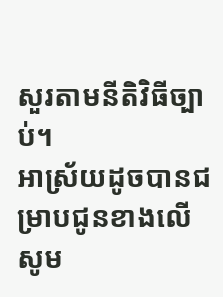សួរតាមនីតិវិធីច្បាប់។
អាស្រ័យដូចបានជម្រាបជូនខាងលើ សូម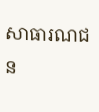សាធារណជន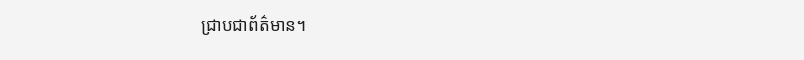ជ្រាបជាព័ត៌មាន។